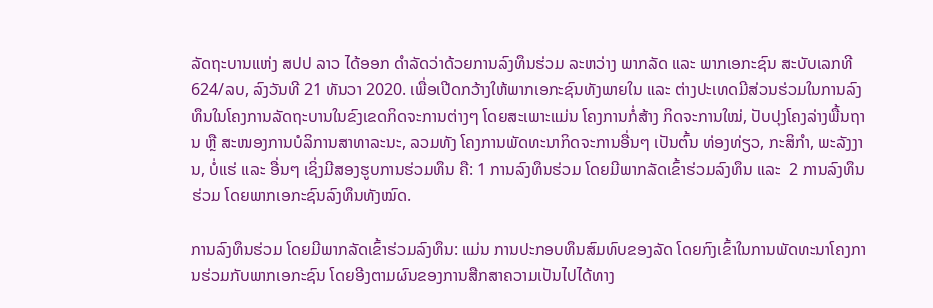ລັດຖະບານແຫ່ງ ສປປ ລາວ ໄດ້ອອກ ດໍາລັດວ່າດ້ວຍການລົງທຶນຮ່ວມ ລະຫວ່າງ ພາກລັດ ແລະ ພາກເອກະຊົນ ສະບັບເລກທີ 624/ລບ, ລົງວັນທີ 21 ທັນວາ 2020. ເພື່ອເປີດກວ້າງໃຫ້ພາກເອກະຊົນທັງພາຍໃນ ແລະ ຕ່າງປະເທດມີສ່ວນຮ່ວມໃນການລົງທຶນໃນໂຄງການລັດຖະບານໃນຂົງເຂດກິດຈະການຕ່າງໆ ໂດຍສະເພາະແມ່ນ ໂຄງການກໍ່ສ້າງ ກິດຈະການໃໝ່, ປັບປຸງໂຄງລ່າງພື້ນຖານ ຫຼື ສະໜອງການບໍລິການສາທາລະນະ, ລວມທັງ ໂຄງການພັດທະນາກິດຈະການອື່ນໆ ເປັນຕົ້ນ ທ່ອງທ່ຽວ, ກະສິກໍາ, ພະລັງງານ, ບໍ່ແຮ່ ແລະ ອື່ນໆ ເຊິ່ງມີສອງຮູບການຮ່ວມທຶນ ຄື: 1 ການລົງທຶນຮ່ວມ ໂດຍມີພາກລັດເຂົ້າຮ່ວມລົງທຶນ ແລະ  2 ການລົງທຶນຮ່ວມ ໂດຍພາກເອກະຊົນລົງທຶນທັງໝົດ.

ການລົງທຶນຮ່ວມ ໂດຍມີພາກລັດເຂົ້າຮ່ວມລົງທຶນ: ແມ່ນ ການປະກອບທຶນສົມທົບຂອງລັດ ໂດຍກົງເຂົ້າໃນການພັດທະນາໂຄງການຮ່ວມກັບພາກເອກະຊົນ ໂດຍອີງຕາມຜົນຂອງການສືກສາຄວາມເປັນໄປໄດ້ທາງ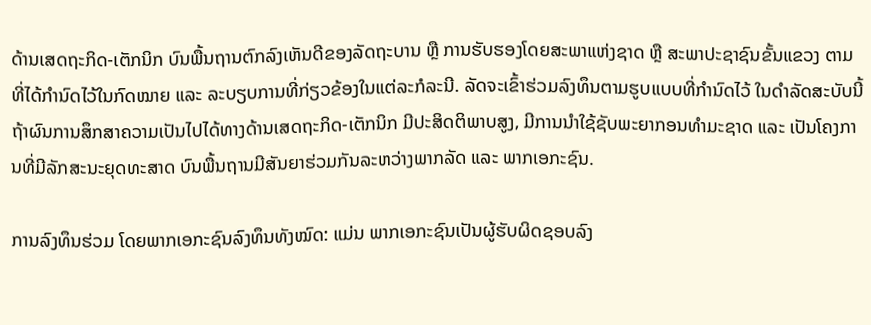ດ້ານເສດຖະກິດ-ເຕັກນິກ ບົນພື້ນຖານຕົກລົງເຫັນດີຂອງລັດຖະບານ ຫຼື ການຮັບຮອງໂດຍສະພາແຫ່ງຊາດ ຫຼື ສະພາປະຊາຊົນຂັ້ນແຂວງ ຕາມທີ່ໄດ້ກໍານົດໄວ້ໃນກົດໝາຍ ແລະ ລະບຽບການທີ່ກ່ຽວຂ້ອງໃນແຕ່ລະກໍລະນີ. ລັດຈະເຂົ້າຮ່ວມລົງທຶນຕາມຮູບແບບທີ່ກໍານົດໄວ້ ໃນດໍາລັດສະບັບນີ້ ຖ້າຜົນການສຶກສາຄວາມເປັນໄປໄດ້ທາງດ້ານເສດຖະກິດ-ເຕັກນິກ ມີປະສິດຕິພາບສູງ, ມີການນໍາໃຊ້ຊັບພະຍາກອນທໍາມະຊາດ ແລະ ເປັນໂຄງການທີ່ມີລັກສະນະຍຸດທະສາດ ບົນພື້ນຖານມີສັນຍາຮ່ວມກັນລະຫວ່າງພາກລັດ ແລະ ພາກເອກະຊົນ.

ການລົງທຶນຮ່ວມ ໂດຍພາກເອກະຊົນລົງທຶນທັງໝົດ: ແມ່ນ ພາກເອກະຊົນເປັນຜູ້ຮັບຜິດຊອບລົງ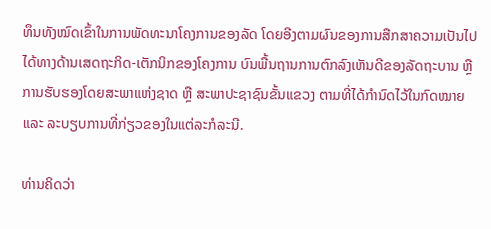ທຶນທັງໝົດເຂົ້າໃນການພັດທະນາໂຄງການຂອງລັດ ໂດຍອີງຕາມຜົນຂອງການສືກສາຄວາມເປັນໄປໄດ້ທາງດ້ານເສດຖະກິດ-ເຕັກນິກຂອງໂຄງການ ບົນພື້ນຖານການຕົກລົງເຫັນດີຂອງລັດຖະບານ ຫຼື ການຮັບຮອງໂດຍສະພາແຫ່ງຊາດ ຫຼື ສະພາປະຊາຊົນຂັ້ນແຂວງ ຕາມທີ່ໄດ້ກໍານົດໄວ້ໃນກົດໝາຍ ແລະ ລະບຽບການທີ່ກ່ຽວຂອງໃນແຕ່ລະກໍລະນີ.

ທ່ານຄິດວ່າ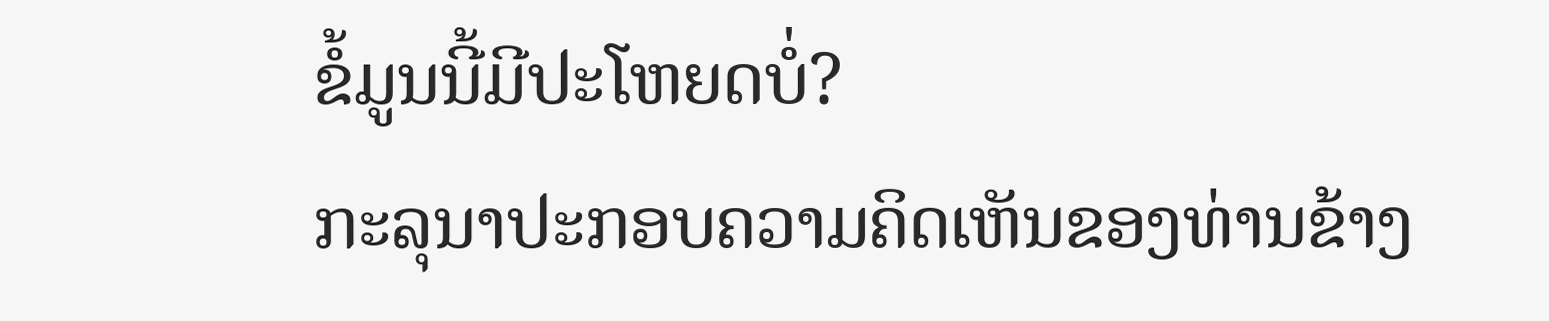ຂໍ້ມູນນີ້ມີປະໂຫຍດບໍ່?
ກະລຸນາປະກອບຄວາມຄິດເຫັນຂອງທ່ານຂ້າງ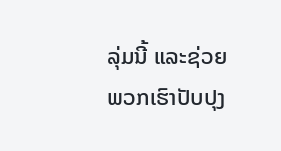ລຸ່ມນີ້ ແລະຊ່ວຍພວກເຮົາປັບປຸງ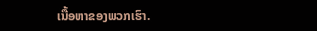ເນື້ອຫາຂອງພວກເຮົາ.